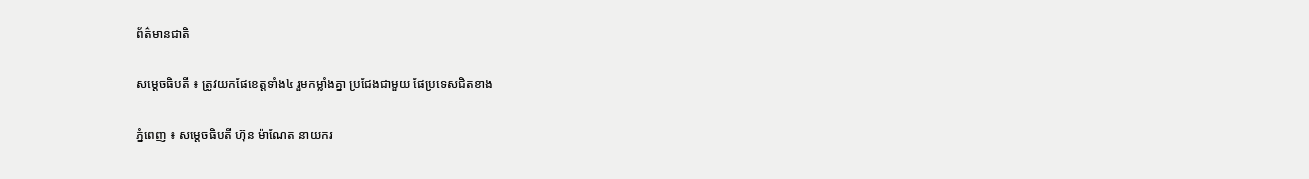ព័ត៌មានជាតិ

សម្តេចធិបតី ៖ ត្រូវយកផែខេត្តទាំង៤ រួមកម្លាំងគ្នា ប្រជែងជាមួយ ផែប្រទេសជិតខាង

ភ្នំពេញ ៖ សម្ដេចធិបតី ហ៊ុន ម៉ាណែត នាយករ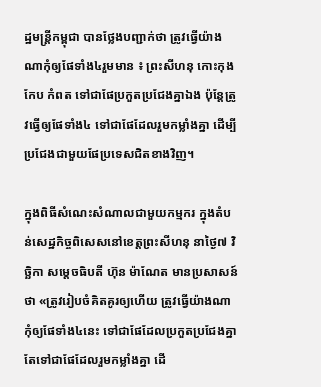ដ្ឋមន្ត្រីកម្ពុជា បានថ្លែងបញ្ជាក់ថា ត្រូវធ្វើយ៉ាងណាកុំឲ្យផែទាំង៤រួមមាន ៖ ព្រះសីហនុ កោះកុង កែប កំពត ទៅជាផែប្រកួតប្រជែងគ្នាឯង ប៉ុន្តែត្រូវធ្វើឲ្យផែទាំង៤ ទៅជាផែដែលរួមកម្លាំងគ្នា ដើម្បីប្រជែងជាមួយផែប្រទេសជិតខាងវិញ។

ក្នុងពិធីសំណេះសំណាលជាមួយកម្មករ ក្នុងតំបន់សេដ្ឋកិច្ចពិសេសនៅខេត្តព្រះសីហនុ នាថ្ងៃ៧ វិច្ឆិកា សម្ដេចធិបតី ហ៊ុន ម៉ាណែត មានប្រសាសន៍ថា «ត្រូវរៀបចំគិតគូរឲ្យហើយ ត្រូវធ្វើយ៉ាងណាកុំឲ្យផែទាំង៤នេះ ទៅជាផែដែលប្រកួតប្រជែងគ្នា តែទៅជាផែដែលរួមកម្លាំងគ្នា ដើ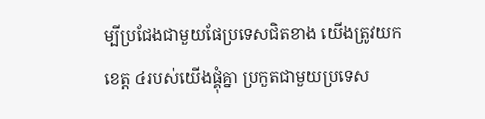ម្បីប្រជែងជាមួយផែប្រទេសជិតខាង យើងត្រូវយកខេត្ត ៤របស់យើងផ្គុំគ្នា ប្រកួតជាមួយប្រទេស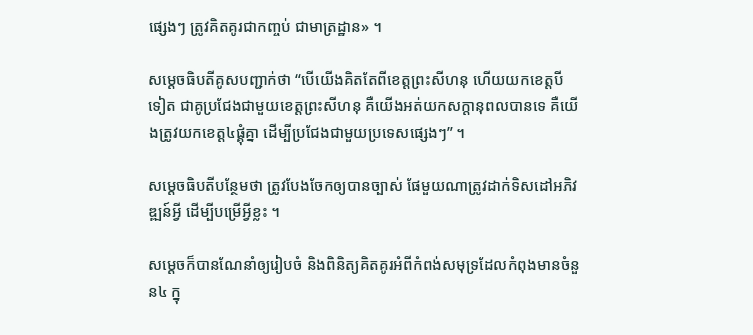ផ្សេងៗ ត្រូវគិតគូរជាកញ្ចប់ ជាមាត្រដ្ឋាន» ។

សម្ដេចធិបតីគូសបញ្ជាក់ថា “បើយើងគិតតែពីខេត្តព្រះសីហនុ ហើយយកខេត្តបីទៀត ជាគូប្រជែងជាមួយខេត្តព្រះសីហនុ គឺយើងអត់យកសក្ដានុពលបានទេ គឺយើងត្រូវយកខេត្ត៤ផ្គុំគ្នា ដើម្បីប្រជែងជាមួយប្រទេសផ្សេងៗ” ។

សម្ដេចធិបតីបន្ថែមថា ត្រូវបែងចែកឲ្យបានច្បាស់ ផែមួយណាត្រូវដាក់ទិសដៅអភិវឌ្ឍន៍អ្វី ដើម្បីបម្រើអ្វីខ្លះ ។

សម្ដេចក៏បានណែនាំឲ្យរៀបចំ និងពិនិត្យគិតគូរអំពីកំពង់សមុទ្រដែលកំពុងមានចំនួន៤ ក្នុ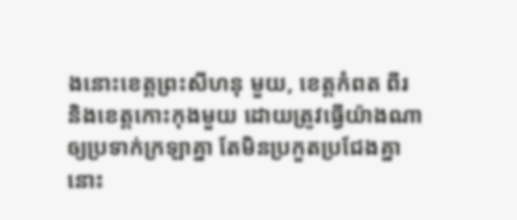ងនោះខេត្តព្រះសីហនុ មួយ, ខេត្តកំពត ពីរ និងខេត្តកោះកុងមួយ ដោយត្រូវធ្វើយ៉ាងណាឲ្យប្រទាក់ក្រឡាគ្នា តែមិនប្រកួតប្រជែងគ្នានោះ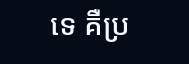ទេ គឺប្រ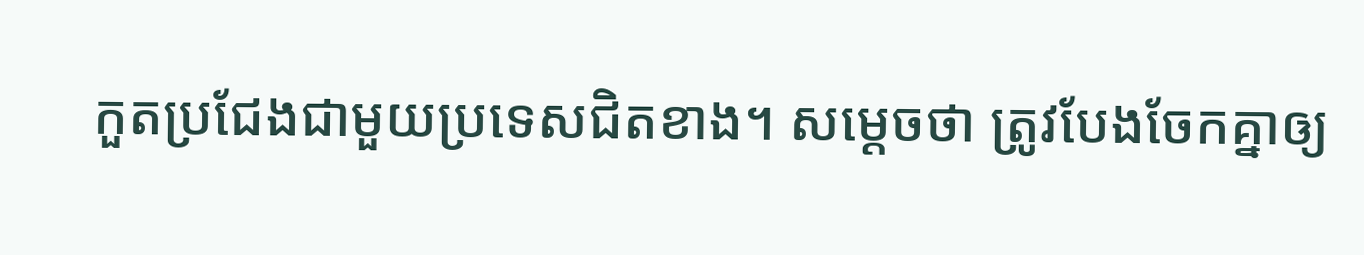កួតប្រជែងជាមួយប្រទេសជិតខាង។ សម្ដេចថា ត្រូវបែងចែកគ្នាឲ្យ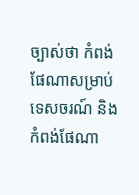ច្បាស់ថា កំពង់ផែណាសម្រាប់ទេសចរណ៍ និងកំពង់ផែណា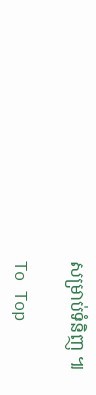សម្រាប់ទំនិញ ៕

To Top